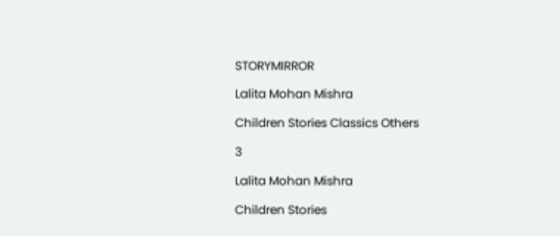STORYMIRROR

Lalita Mohan Mishra

Children Stories Classics Others

3

Lalita Mohan Mishra

Children Stories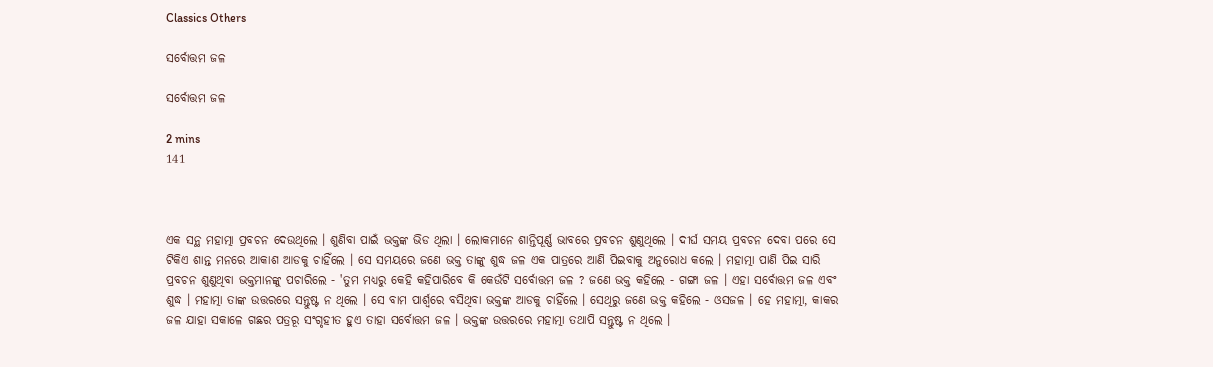Classics Others

ସର୍ବୋତ୍ତମ ଜଳ

ସର୍ବୋତ୍ତମ ଜଳ

2 mins
141



ଏକ ସନ୍ଥ ମହାତ୍ମା ପ୍ରବଚନ ଦେଉଥିଲେ । ଶୁଣିବା ପାଇଁ ଭକ୍ତଙ୍କ ଭିଡ ଥିଲା । ଲୋକମାନେ ଶାନ୍ତିପୂର୍ଣ୍ଣ ଭାବରେ ପ୍ରବଚନ ଶୁଣୁଥିଲେ । ଦୀର୍ଘ ସମୟ ପ୍ରବଚନ ଦେବା ପରେ ସେ ଟିକିଏ ଶାନ୍ତ ମନରେ ଆକାଶ ଆଡକୁ ଚାହିଁଲେ । ସେ ସମୟରେ ଜଣେ ଭକ୍ତ ତାଙ୍କୁ ଶୁଦ୍ଧ ଜଳ ଏକ ପାତ୍ରରେ ଆଣି ପିଇବାକୁ ଅନୁରୋଧ କଲେ । ମହାତ୍ମା ପାଣି ପିଇ ସାରି ପ୍ରବଚନ ଶୁଣୁଥିବା ଭକ୍ତମାନଙ୍କୁ ପଚାରିଲେ - 'ତୁମ ମଧ୍ୟରୁ କେହି କହିପାରିବେ କି କେଉଁଟି ସର୍ବୋତ୍ତମ ଜଳ ? ଜଣେ ଭକ୍ତ କହିଲେ - ଗଙ୍ଗା ଜଳ । ଏହା ସର୍ବୋତ୍ତମ ଜଳ ଏବଂ ଶୁଦ୍ଧ । ମହାତ୍ମା ତାଙ୍କ ଉତ୍ତରରେ ସନ୍ତୁଷ୍ଟ ନ ଥିଲେ । ସେ ବାମ ପାର୍ଶ୍ୱରେ ବସିଥିବା ଭକ୍ତଙ୍କ ଆଡକୁ ଚାହିଁଲେ । ସେଥିରୁ ଜଣେ ଭକ୍ତ କହିଲେ - ଓସଜଳ । ହେ ମହାତ୍ମା, କାକର ଜଳ ଯାହା ସକାଳେ ଗଛର ପତ୍ରରୂ ସଂଗୃହୀତ ହୁଏ ତାହା ସର୍ବୋତ୍ତମ ଜଳ । ଭକ୍ତଙ୍କ ଉତ୍ତରରେ ମହାତ୍ମା ତଥାପି ସନ୍ତୁଷ୍ଟ ନ ଥିଲେ ।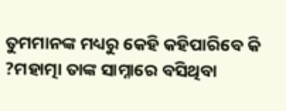ତୁମମାନଙ୍କ ମଧ୍ୟରୁ କେହି କହିପାରିବେ କି ?ମହାତ୍ମା ତାଙ୍କ ସାମ୍ନାରେ ବସିଥିବା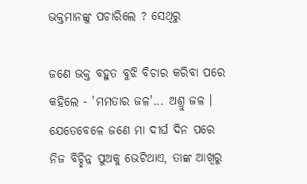ଭକ୍ତମାନଙ୍କୁ ପଚାରିଲେ ? ସେଥିରୁ

ଜଣେ ଭକ୍ତ ବହୁତ ବୁଝି ବିଚାର କରିବା ପରେ କହିଲେ - 'ମମତାର ଜଳ'... ଅଶ୍ରୁ ଜଳ । ଯେତେବେଳେ ଜଣେ ମା ଦୀର୍ଘ ଦିନ ପରେ ନିଜ ବିଚ୍ଛିନ୍ନ ପୁଅକୁ ଭେଟିଥାଏ, ତାଙ୍କ ଆଖିରୁ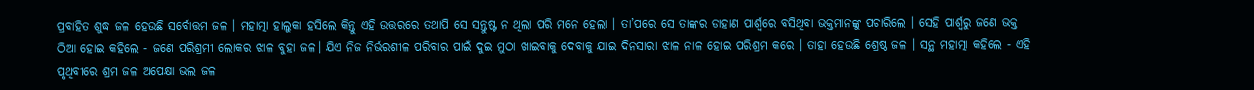ପ୍ରବାହିତ ଶୁଦ୍ଧ ଜଳ ହେଉଛି ସର୍ବୋତ୍ତମ ଜଳ । ମହାତ୍ମା ହାଲୁକା ହସିଲେ କିନ୍ତୁ ଏହି ଉତ୍ତରରେ ତଥାପି ସେ ସନ୍ତୁଷ୍ଟ ନ ଥିଲା ପରି ମନେ ହେଲା । ତା’ପରେ ସେ ତାଙ୍କର ଡାହାଣ ପାର୍ଶ୍ୱରେ ବସିଥିବା ଭକ୍ତମାନଙ୍କୁ ପଚାରିଲେ । ସେହି ପାର୍ଶ୍ୱରୁ ଜଣେ ଭକ୍ତ ଠିଆ ହୋଇ କହିଲେ - ଜଣେ ପରିଶ୍ରମୀ ଲୋକର ଝାଳ ବୁହା ଜଳ। ଯିଏ ନିଜ ନିର୍ଭରଶୀଳ ପରିବାର ପାଇଁ ଦୁଇ ମୁଠା ଖାଇବାକୁ ଦେବାକୁ ଯାଇ ଦିନସାରା ଝାଳ ନାଳ ହୋଇ ପରିଶ୍ରମ କରେ । ତାହା ହେଉଛି ଶ୍ରେଷ୍ଠ ଜଳ । ସନ୍ଥ ମହାତ୍ମା କହିଲେ - ଏହି ପୃଥିବୀରେ ଶ୍ରମ ଜଳ ଅପେକ୍ଷା ଭଲ ଜଳ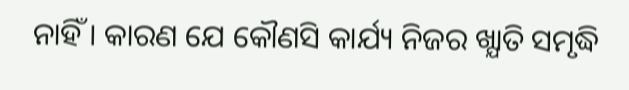ନାହିଁ । କାରଣ ଯେ କୌଣସି କାର୍ଯ୍ୟ ନିଜର ଖ୍ଯାତି ସମୃଦ୍ଧି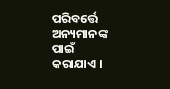ପରିବର୍ତ୍ତେ ଅନ୍ୟମାନଙ୍କ ପାଇଁ କରାଯାଏ ।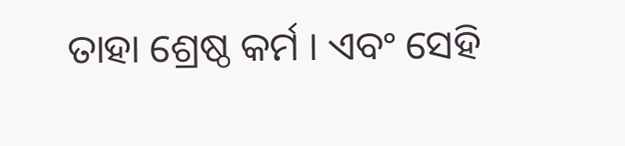ତାହା ଶ୍ରେଷ୍ଠ କର୍ମ । ଏବଂ ସେହି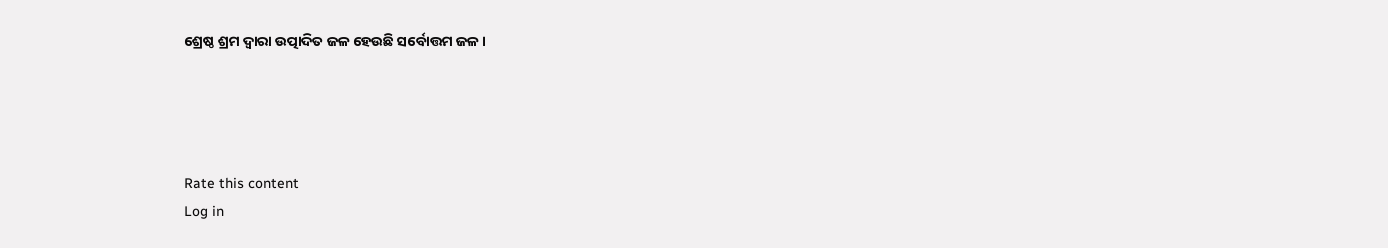ଶ୍ରେଷ୍ଠ ଶ୍ରମ ଦ୍ୱାରା ଉତ୍ପାଦିତ ଜଳ ହେଉଛି ସର୍ବୋତ୍ତମ ଜଳ ।




Rate this content
Log in